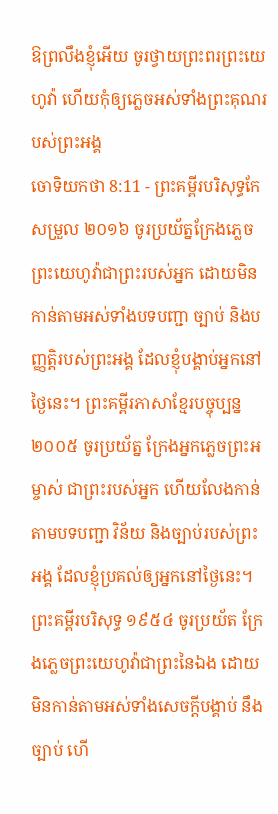ឱព្រលឹងខ្ញុំអើយ ចូរថ្វាយព្រះពរព្រះយេហូវ៉ា ហើយកុំឲ្យភ្លេចអស់ទាំងព្រះគុណរបស់ព្រះអង្គ
ចោទិយកថា 8:11 - ព្រះគម្ពីរបរិសុទ្ធកែសម្រួល ២០១៦ ចូរប្រយ័ត្នក្រែងភ្លេចព្រះយេហូវ៉ាជាព្រះរបស់អ្នក ដោយមិនកាន់តាមអស់ទាំងបទបញ្ជា ច្បាប់ និងបញ្ញត្តិរបស់ព្រះអង្គ ដែលខ្ញុំបង្គាប់អ្នកនៅថ្ងៃនេះ។ ព្រះគម្ពីរភាសាខ្មែរបច្ចុប្បន្ន ២០០៥ ចូរប្រយ័ត្ន ក្រែងអ្នកភ្លេចព្រះអម្ចាស់ ជាព្រះរបស់អ្នក ហើយលែងកាន់តាមបទបញ្ជា វិន័យ និងច្បាប់របស់ព្រះអង្គ ដែលខ្ញុំប្រគល់ឲ្យអ្នកនៅថ្ងៃនេះ។ ព្រះគម្ពីរបរិសុទ្ធ ១៩៥៤ ចូរប្រយ័ត ក្រែងភ្លេចព្រះយេហូវ៉ាជាព្រះនៃឯង ដោយមិនកាន់តាមអស់ទាំងសេចក្ដីបង្គាប់ នឹងច្បាប់ ហើ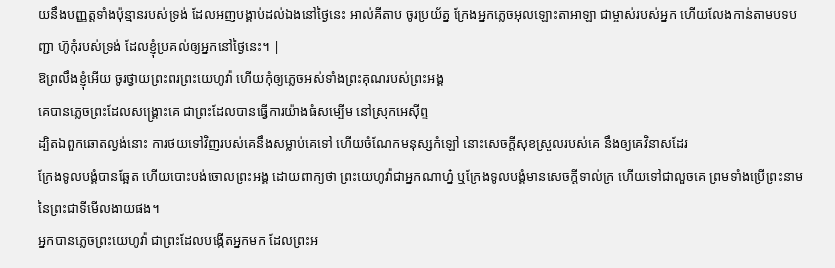យនឹងបញ្ញត្តទាំងប៉ុន្មានរបស់ទ្រង់ ដែលអញបង្គាប់ដល់ឯងនៅថ្ងៃនេះ អាល់គីតាប ចូរប្រយ័ត្ន ក្រែងអ្នកភ្លេចអុលឡោះតាអាឡា ជាម្ចាស់របស់អ្នក ហើយលែងកាន់តាមបទបញ្ជា ហ៊ូកុំរបស់ទ្រង់ ដែលខ្ញុំប្រគល់ឲ្យអ្នកនៅថ្ងៃនេះ។ |
ឱព្រលឹងខ្ញុំអើយ ចូរថ្វាយព្រះពរព្រះយេហូវ៉ា ហើយកុំឲ្យភ្លេចអស់ទាំងព្រះគុណរបស់ព្រះអង្គ
គេបានភ្លេចព្រះដែលសង្គ្រោះគេ ជាព្រះដែលបានធ្វើការយ៉ាងធំសម្បើម នៅស្រុកអេស៊ីព្ទ
ដ្បិតឯពួកឆោតល្ងង់នោះ ការថយទៅវិញរបស់គេនឹងសម្លាប់គេទៅ ហើយចំណែកមនុស្សកំឡៅ នោះសេចក្ដីសុខស្រួលរបស់គេ នឹងឲ្យគេវិនាសដែរ
ក្រែងទូលបង្គំបានឆ្អែត ហើយបោះបង់ចោលព្រះអង្គ ដោយពាក្យថា ព្រះយេហូវ៉ាជាអ្នកណាហ្ន៎ ឬក្រែងទូលបង្គំមានសេចក្ដីទាល់ក្រ ហើយទៅជាលួចគេ ព្រមទាំងប្រើព្រះនាមនៃព្រះជាទីមើលងាយផង។
អ្នកបានភ្លេចព្រះយេហូវ៉ា ជាព្រះដែលបង្កើតអ្នកមក ដែលព្រះអ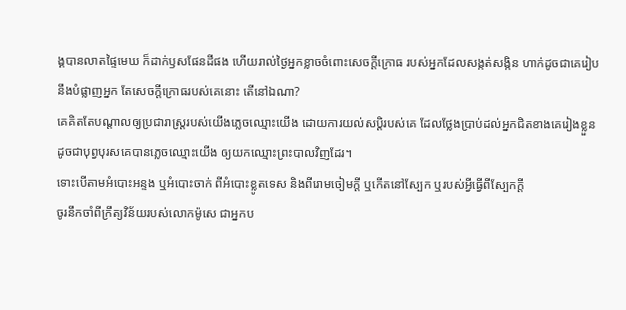ង្គបានលាតផ្ទៃមេឃ ក៏ដាក់ឫសផែនដីផង ហើយរាល់ថ្ងៃអ្នកខ្លាចចំពោះសេចក្ដីក្រោធ របស់អ្នកដែលសង្កត់សង្កិន ហាក់ដូចជាគេរៀបនឹងបំផ្លាញអ្នក តែសេចក្ដីក្រោធរបស់គេនោះ តើនៅឯណា?
គេគិតតែបណ្ដាលឲ្យប្រជារាស្ត្ររបស់យើងភ្លេចឈ្មោះយើង ដោយការយល់សប្តិរបស់គេ ដែលថ្លែងប្រាប់ដល់អ្នកជិតខាងគេរៀងខ្លួន ដូចជាបុព្វបុរសគេបានភ្លេចឈ្មោះយើង ឲ្យយកឈ្មោះព្រះបាលវិញដែរ។
ទោះបើតាមអំបោះអន្ទង ឬអំបោះចាក់ ពីអំបោះខ្លូតទេស និងពីរោមចៀមក្តី ឬកើតនៅស្បែក ឬរបស់អ្វីធ្វើពីស្បែកក្តី
ចូរនឹកចាំពីក្រឹត្យវិន័យរបស់លោកម៉ូសេ ជាអ្នកប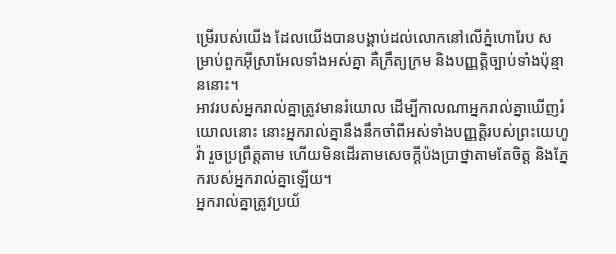ម្រើរបស់យើង ដែលយើងបានបង្គាប់ដល់លោកនៅលើភ្នំហោរែប សម្រាប់ពួកអ៊ីស្រាអែលទាំងអស់គ្នា គឺក្រឹត្យក្រម និងបញ្ញត្តិច្បាប់ទាំងប៉ុន្មាននោះ។
អាវរបស់អ្នករាល់គ្នាត្រូវមានរំយោល ដើម្បីកាលណាអ្នករាល់គ្នាឃើញរំយោលនោះ នោះអ្នករាល់គ្នានឹងនឹកចាំពីអស់ទាំងបញ្ញត្តិរបស់ព្រះយេហូវ៉ា រួចប្រព្រឹត្តតាម ហើយមិនដើរតាមសេចក្ដីប៉ងប្រាថ្នាតាមតែចិត្ត និងភ្នែករបស់អ្នករាល់គ្នាឡើយ។
អ្នករាល់គ្នាត្រូវប្រយ័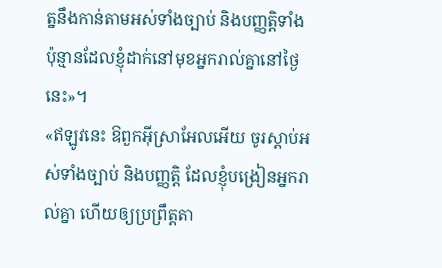ត្ននឹងកាន់តាមអស់ទាំងច្បាប់ និងបញ្ញត្តិទាំងប៉ុន្មានដែលខ្ញុំដាក់នៅមុខអ្នករាល់គ្នានៅថ្ងៃនេះ»។
«ឥឡូវនេះ ឱពួកអ៊ីស្រាអែលអើយ ចូរស្តាប់អស់ទាំងច្បាប់ និងបញ្ញត្តិ ដែលខ្ញុំបង្រៀនអ្នករាល់គ្នា ហើយឲ្យប្រព្រឹត្តតា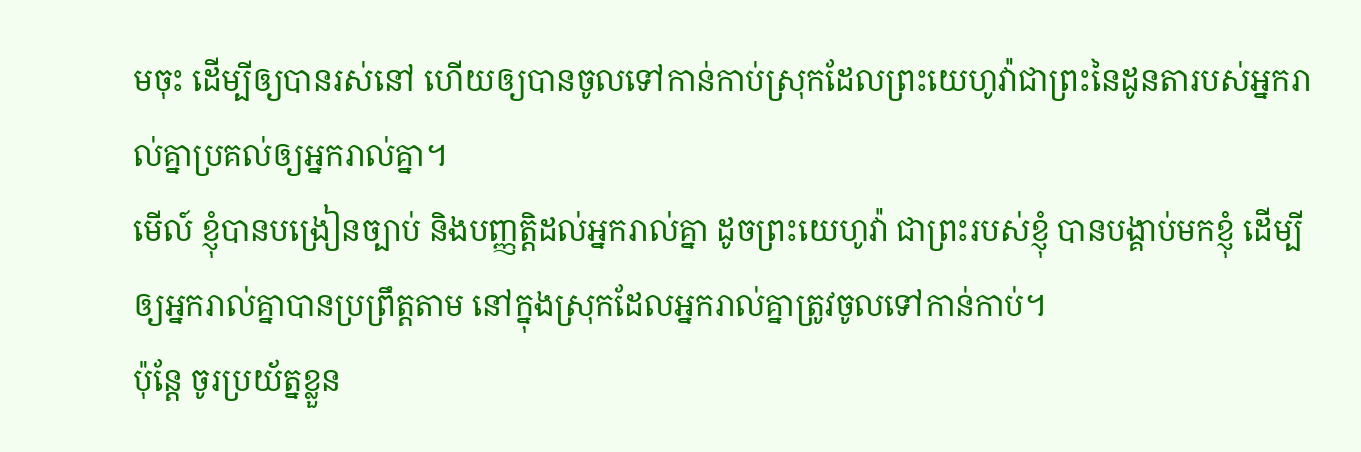មចុះ ដើម្បីឲ្យបានរស់នៅ ហើយឲ្យបានចូលទៅកាន់កាប់ស្រុកដែលព្រះយេហូវ៉ាជាព្រះនៃដូនតារបស់អ្នករាល់គ្នាប្រគល់ឲ្យអ្នករាល់គ្នា។
មើល៍ ខ្ញុំបានបង្រៀនច្បាប់ និងបញ្ញត្តិដល់អ្នករាល់គ្នា ដូចព្រះយេហូវ៉ា ជាព្រះរបស់ខ្ញុំ បានបង្គាប់មកខ្ញុំ ដើម្បីឲ្យអ្នករាល់គ្នាបានប្រព្រឹត្តតាម នៅក្នុងស្រុកដែលអ្នករាល់គ្នាត្រូវចូលទៅកាន់កាប់។
ប៉ុន្តែ ចូរប្រយ័ត្នខ្លួន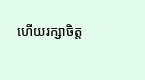ហើយរក្សាចិត្ត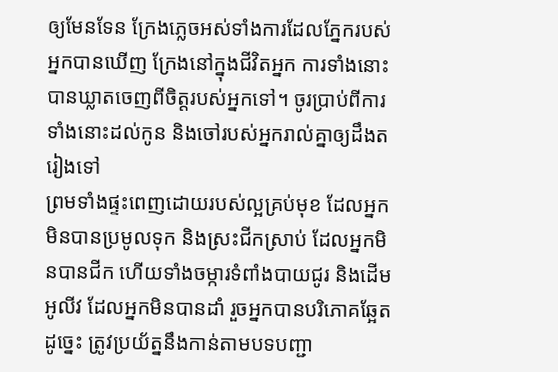ឲ្យមែនទែន ក្រែងភ្លេចអស់ទាំងការដែលភ្នែករបស់អ្នកបានឃើញ ក្រែងនៅក្នុងជីវិតអ្នក ការទាំងនោះបានឃ្លាតចេញពីចិត្តរបស់អ្នកទៅ។ ចូរប្រាប់ពីការទាំងនោះដល់កូន និងចៅរបស់អ្នករាល់គ្នាឲ្យដឹងតរៀងទៅ
ព្រមទាំងផ្ទះពេញដោយរបស់ល្អគ្រប់មុខ ដែលអ្នកមិនបានប្រមូលទុក និងស្រះជីកស្រាប់ ដែលអ្នកមិនបានជីក ហើយទាំងចម្ការទំពាំងបាយជូរ និងដើមអូលីវ ដែលអ្នកមិនបានដាំ រួចអ្នកបានបរិភោគឆ្អែត
ដូច្នេះ ត្រូវប្រយ័ត្ននឹងកាន់តាមបទបញ្ជា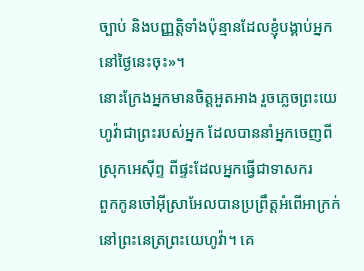ច្បាប់ និងបញ្ញត្តិទាំងប៉ុន្មានដែលខ្ញុំបង្គាប់អ្នកនៅថ្ងៃនេះចុះ»។
នោះក្រែងអ្នកមានចិត្តអួតអាង រួចភ្លេចព្រះយេហូវ៉ាជាព្រះរបស់អ្នក ដែលបាននាំអ្នកចេញពីស្រុកអេស៊ីព្ទ ពីផ្ទះដែលអ្នកធ្វើជាទាសករ
ពួកកូនចៅអ៊ីស្រាអែលបានប្រព្រឹត្តអំពើអាក្រក់នៅព្រះនេត្រព្រះយេហូវ៉ា។ គេ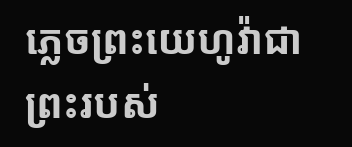ភ្លេចព្រះយេហូវ៉ាជាព្រះរបស់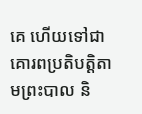គេ ហើយទៅជាគោរពប្រតិបត្ដិតាមព្រះបាល និ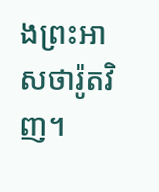ងព្រះអាសថារ៉ូតវិញ។